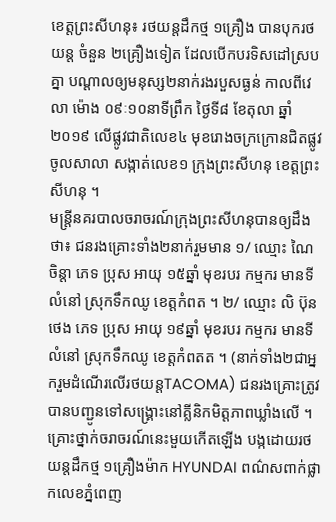ខេត្តព្រះសីហនុ៖ រថយន្តដឹកថ្ម ១គ្រឿង បានបុករថយន្ត ចំនួន ២គ្រឿងទៀត ដែលបើកបរទិសដៅស្របគ្នា បណ្ដាលឲ្យមនុស្ស២នាក់រងរបួសធ្ងន់ កាលពីវេលា ម៉ោង ០៩ៈ១០នាទីព្រឹក ថ្ងៃទី៨ ខែតុលា ឆ្នាំ២០១៩ លើផ្លូវជាតិលេខ៤ មុខរោងចក្រក្រោនជិតផ្លូវចូលសាលា សង្កាត់លេខ១ ក្រុងព្រះសីហនុ ខេត្តព្រះសីហនុ ។
មន្ត្រីនគរបាលចរាចរណ៍ក្រុងព្រះសីហនុបានឲ្យដឹងថា៖ ជនរងគ្រោះទាំង២នាក់រួមមាន ១/ ឈ្មោះ ណៃ ចិន្ដា ភេទ ប្រុស អាយុ ១៥ឆ្នាំ មុខរបរ កម្មករ មានទីលំនៅ ស្រុកទឹកឈូ ខេត្តកំពត ។ ២/ ឈ្មោះ លិ ប៊ុនថេង ភេទ ប្រុស អាយុ ១៩ឆ្នាំ មុខរបរ កម្មករ មានទីលំនៅ ស្រុកទឹកឈូ ខេត្តកំពតត ។ (នាក់ទាំង២ជាអ្នករួមដំណើរលើរថយន្តTACOMA) ជនរងគ្រោះត្រូវបានបញ្ជូនទៅសង្គ្រោះនៅគ្លីនិកមិត្តភាពឃ្លាំងលើ ។
គ្រោះថ្នាក់ចរាចរណ៍នេះមួយកើតឡើង បង្កដោយរថយន្តដឹកថ្ម ១គ្រឿងម៉ាក HYUNDAI ពណ៌សពាក់ផ្លាកលេខភ្នំពេញ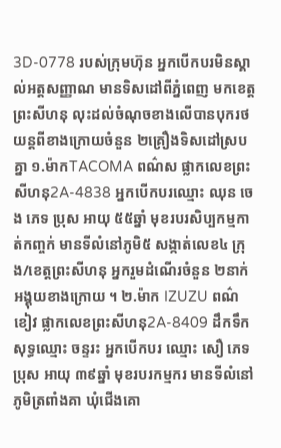3D-0778 របស់ក្រុមហ៊ុន អ្នកបើកបរមិនស្គាល់អត្តសញ្ញាណ មានទិសដៅពីភ្នំពេញ មកខេត្តព្រះសីហនុ លុះដល់ចំណុចខាងលើបានបុករថយន្តពីខាងក្រោយចំនួន ២គ្រឿងទិសដៅស្របគ្នា ១.ម៉ាកTACOMA ពណ៌ស ផ្លាកលេខព្រះសីហនុ2A-4838 អ្នកបើកបរឈ្មោះ ឈុន ចេង ភេទ ប្រុស អាយុ ៥៥ឆ្នាំ មុខរបរសិប្បកម្មកាត់កញ្ចក់ មានទីលំនៅភូមិ៥ សង្កាត់លេខ៤ ក្រុង/ខេត្តព្រះសីហនុ អ្នករួមដំណើរចំនួន ២នាក់ អង្គុយខាងក្រោយ ។ ២.ម៉ាក IZUZU ពណ៌ខៀវ ផ្លាកលេខព្រះសីហនុ2A-8409 ដឹកទឹកសុទ្ធឈ្មោះ ចន្ទរះ អ្នកបើកបរ ឈ្មោះ សឿ ភេទ ប្រុស អាយុ ៣៩ឆ្នាំ មុខរបរកម្មករ មានទីលំនៅភូមិត្រពាំងគា ឃុំជើងគោ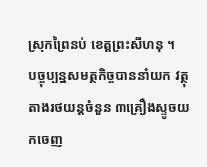ស្រុកព្រៃនប់ ខេត្តព្រះសីហនុ ។
បច្ចុប្បន្នសមត្ថកិច្ចបាននាំយក វត្ថុតាងរថយន្តចំនួន ៣គ្រឿងស្ទូចយកចេញ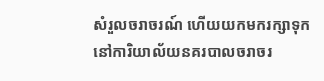សំរួលចរាចរណ៍ ហើយយកមករក្សាទុកនៅការិយាល័យនគរបាលចរាចរ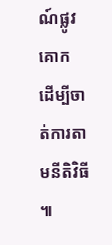ណ៍ផ្លូវគោក ដើម្បីចាត់ការតាមនីតិវិធី ៕